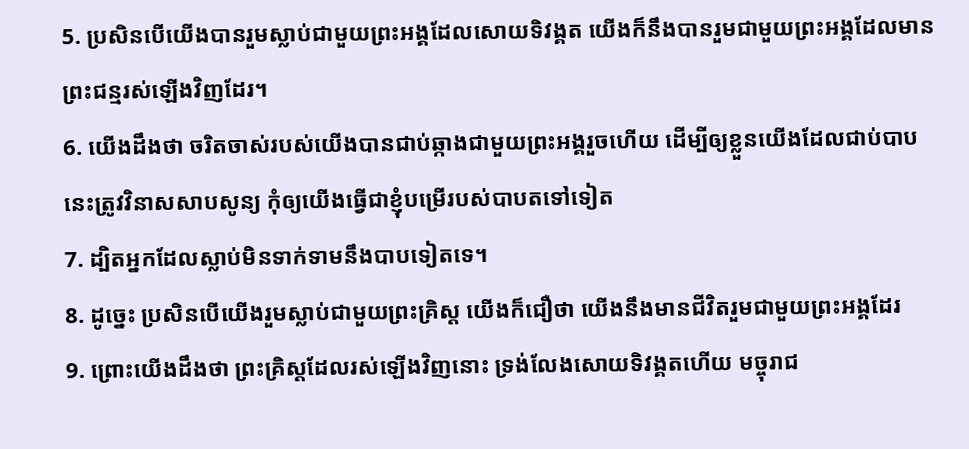5. ប្រសិនបើយើងបានរួមស្លាប់ជាមួយព្រះអង្គដែលសោយទិវង្គត យើងក៏នឹងបានរួមជាមួយព្រះអង្គដែលមានព្រះជន្មរស់ឡើងវិញដែរ។
6. យើងដឹងថា ចរិតចាស់របស់យើងបានជាប់ឆ្កាងជាមួយព្រះអង្គរួចហើយ ដើម្បីឲ្យខ្លួនយើងដែលជាប់បាបនេះត្រូវវិនាសសាបសូន្យ កុំឲ្យយើងធ្វើជាខ្ញុំបម្រើរបស់បាបតទៅទៀត
7. ដ្បិតអ្នកដែលស្លាប់មិនទាក់ទាមនឹងបាបទៀតទេ។
8. ដូច្នេះ ប្រសិនបើយើងរួមស្លាប់ជាមួយព្រះគ្រិស្ដ យើងក៏ជឿថា យើងនឹងមានជីវិតរួមជាមួយព្រះអង្គដែរ
9. ព្រោះយើងដឹងថា ព្រះគ្រិស្ដដែលរស់ឡើងវិញនោះ ទ្រង់លែងសោយទិវង្គតហើយ មច្ចុរាជ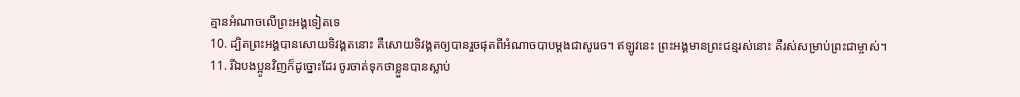គ្មានអំណាចលើព្រះអង្គទៀតទេ
10. ដ្បិតព្រះអង្គបានសោយទិវង្គតនោះ គឺសោយទិវង្គតឲ្យបានរួចផុតពីអំណាចបាបម្ដងជាសូរេច។ ឥឡូវនេះ ព្រះអង្គមានព្រះជន្មរស់នោះ គឺរស់សម្រាប់ព្រះជាម្ចាស់។
11. រីឯបងប្អូនវិញក៏ដូច្នោះដែរ ចូរចាត់ទុកថាខ្លួនបានស្លាប់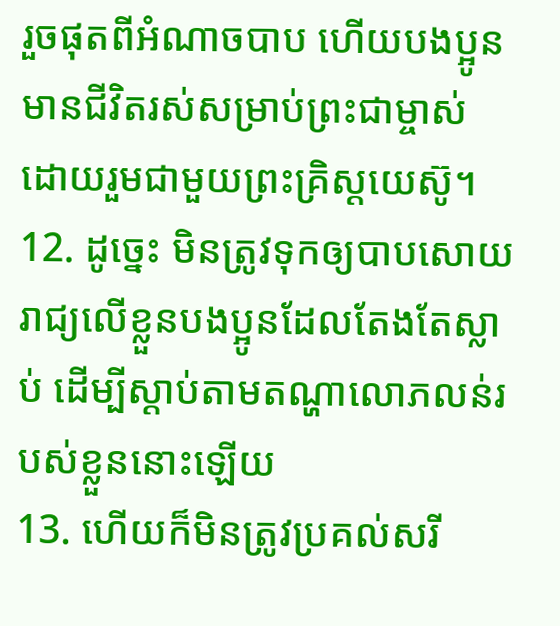រួចផុតពីអំណាចបាប ហើយបងប្អូនមានជីវិតរស់សម្រាប់ព្រះជាម្ចាស់ ដោយរួមជាមួយព្រះគ្រិស្ដយេស៊ូ។
12. ដូច្នេះ មិនត្រូវទុកឲ្យបាបសោយរាជ្យលើខ្លួនបងប្អូនដែលតែងតែស្លាប់ ដើម្បីស្ដាប់តាមតណ្ហាលោភលន់របស់ខ្លួននោះឡើយ
13. ហើយក៏មិនត្រូវប្រគល់សរី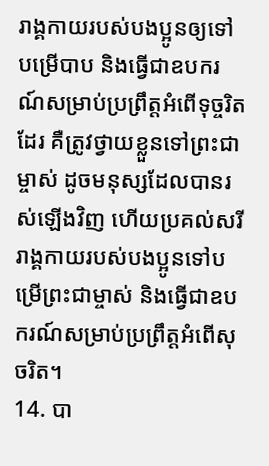រាង្គកាយរបស់បងប្អូនឲ្យទៅបម្រើបាប និងធ្វើជាឧបករណ៍សម្រាប់ប្រព្រឹត្តអំពើទុច្ចរិតដែរ គឺត្រូវថ្វាយខ្លួនទៅព្រះជាម្ចាស់ ដូចមនុស្សដែលបានរស់ឡើងវិញ ហើយប្រគល់សរីរាង្គកាយរបស់បងប្អូនទៅបម្រើព្រះជាម្ចាស់ និងធ្វើជាឧបករណ៍សម្រាប់ប្រព្រឹត្តអំពើសុចរិត។
14. បា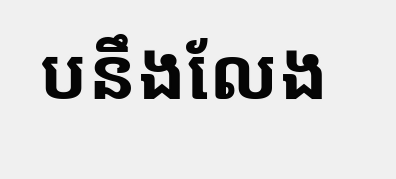បនឹងលែង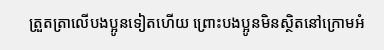ត្រួតត្រាលើបងប្អូនទៀតហើយ ព្រោះបងប្អូនមិនស្ថិតនៅក្រោមអំ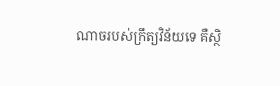ណាចរបស់ក្រឹត្យវិន័យទេ គឺស្ថិ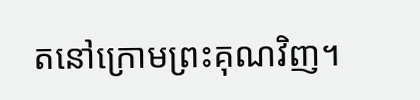តនៅក្រោមព្រះគុណវិញ។